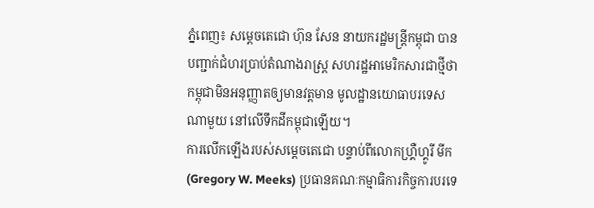ភ្នំពេញ៖ សម្តេចតេជោ ហ៊ុន សែន នាយករដ្ឋមន្ត្រីកម្ពុជា បានបញ្ជាក់ជំហរប្រាប់តំណាងរាស្ត្រ សហរដ្ឋអាមេរិកសារជាថ្មីថា កម្ពុជាមិនអនុញ្ញាតឲ្យមានវត្តមាន មូលដ្ឋានយោធាបរទេសណាមួយ នៅលើទឹកដីកម្ពុជាឡើយ។
ការលើកឡើងរបស់សម្តេចតេជោ បន្ទាប់ពីលោកហ្គ្រឺហ្គូរី មីក (Gregory W. Meeks) ប្រធានគណៈកម្មាធិការកិច្ចការបរទេ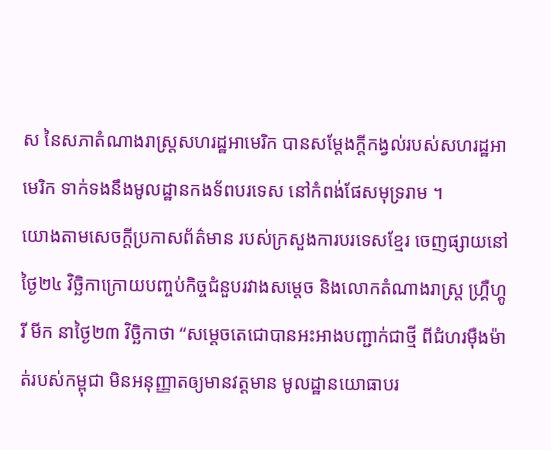ស នៃសភាតំណាងរាស្រ្តសហរដ្ឋអាមេរិក បានសម្តែងក្តីកង្វល់របស់សហរដ្ឋអាមេរិក ទាក់ទងនឹងមូលដ្ឋានកងទ័ពបរទេស នៅកំពង់ផែសមុទ្ររាម ។
យោងតាមសេចក្តីប្រកាសព័ត៌មាន របស់ក្រសួងការបរទេសខ្មែរ ចេញផ្សាយនៅថ្ងៃ២៤ វិច្ឆិកាក្រោយបញ្ចប់កិច្ចជំនួបរវាងសម្តេច និងលោកតំណាងរាស្ត្រ ហ្គ្រឺហ្គូរី មីក នាថ្ងៃ២៣ វិច្ឆិកាថា “សម្តេចតេជោបានអះអាងបញ្ជាក់ជាថ្មី ពីជំហរម៉ឺងម៉ាត់របស់កម្ពុជា មិនអនុញ្ញាតឲ្យមានវត្តមាន មូលដ្ឋានយោធាបរ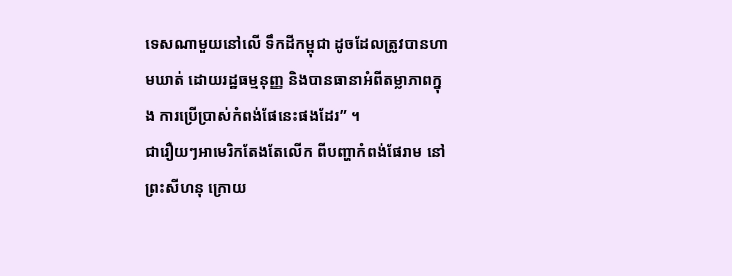ទេសណាមួយនៅលើ ទឹកដីកម្ពុជា ដូចដែលត្រូវបានហាមឃាត់ ដោយរដ្ឋធម្មនុញ្ញ និងបានធានាអំពីតម្លាភាពក្នុង ការប្រើប្រាស់កំពង់ផែនេះផងដែរ” ។
ជារឿយៗអាមេរិកតែងតែលើក ពីបញ្ហាកំពង់ផែរាម នៅព្រះសីហនុ ក្រោយ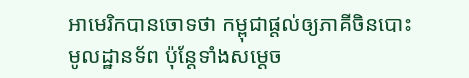អាមេរិកបានចោទថា កម្ពុជាផ្តល់ឲ្យភាគីចិនបោះមូលដ្ឋានទ័ព ប៉ុន្តែទាំងសម្តេច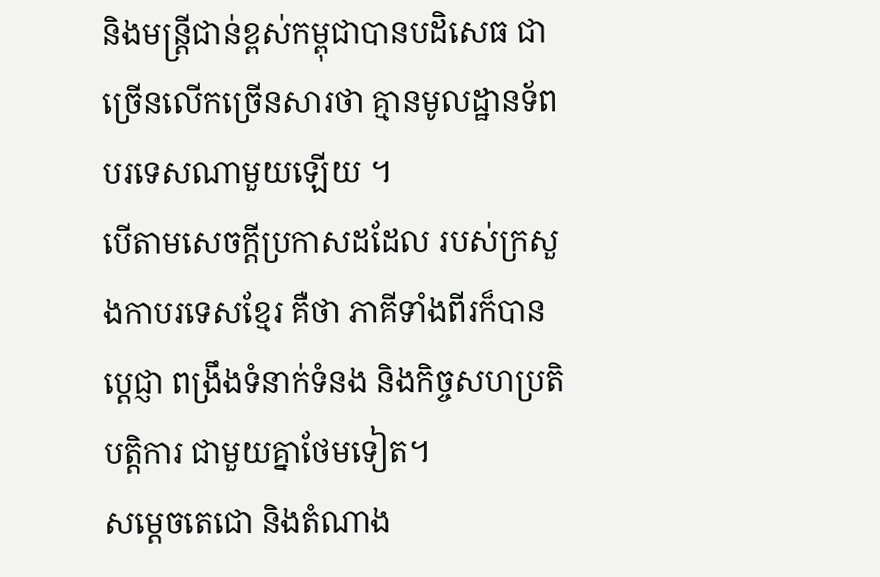និងមន្រ្តីជាន់ខ្ពស់កម្ពុជាបានបដិសេធ ជាច្រើនលើកច្រើនសារថា គ្មានមូលដ្ឋានទ័ពបរទេសណាមួយឡើយ ។
បើតាមសេចក្តីប្រកាសដដែល របស់ក្រសួងកាបរទេសខ្មែរ គឺថា ភាគីទាំងពីរក៏បានប្តេជ្ញា ពង្រឹងទំនាក់ទំនង និងកិច្ចសហប្រតិបត្តិការ ជាមួយគ្នាថែមទៀត។
សម្តេចតេជោ និងតំណាង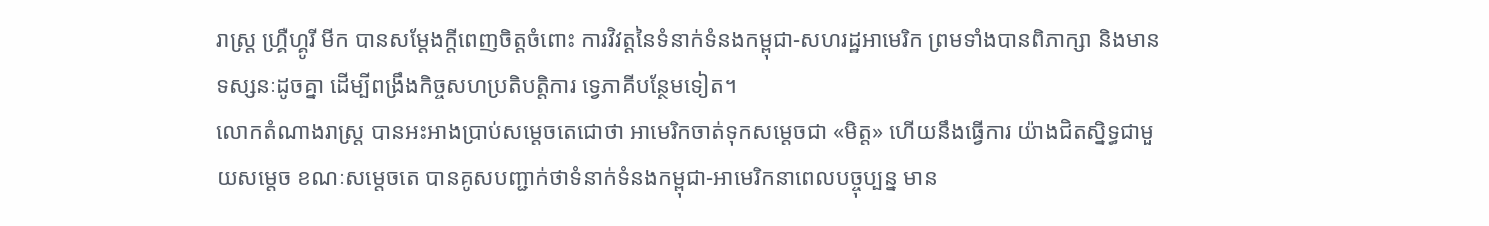រាស្ត្រ ហ្គ្រឺហ្គូរី មីក បានសម្តែងក្តីពេញចិត្តចំពោះ ការវិវត្តនៃទំនាក់ទំនងកម្ពុជា-សហរដ្ឋអាមេរិក ព្រមទាំងបានពិភាក្សា និងមានទស្សនៈដូចគ្នា ដើម្បីពង្រឹងកិច្ចសហប្រតិបត្តិការ ទ្វេភាគីបន្ថែមទៀត។
លោកតំណាងរាស្ត្រ បានអះអាងប្រាប់សម្តេចតេជោថា អាមេរិកចាត់ទុកសម្តេចជា «មិត្ត» ហើយនឹងធ្វើការ យ៉ាងជិតស្និទ្ធជាមួយសម្ដេច ខណៈសម្តេចតេ បានគូសបញ្ជាក់ថាទំនាក់ទំនងកម្ពុជា-អាមេរិកនាពេលបច្ចុប្បន្ន មាន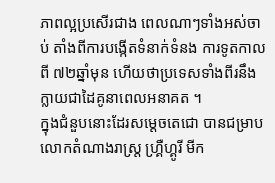ភាពល្អប្រសើរជាង ពេលណាៗទាំងអស់ចាប់ តាំងពីការបង្កើតទំនាក់ទំនង ការទូតកាលពី ៧២ឆ្នាំមុន ហើយថាប្រទេសទាំងពីរនឹង ក្លាយជាដៃគូនាពេលអនាគត ។
ក្នុងជំនួបនោះដែរសម្ដេចតេជោ បានជម្រាបលោកតំណាងរាស្ត្រ ហ្គ្រឺហ្គូរី មីក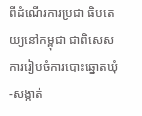ពីដំណើរការប្រជា ធិបតេយ្យនៅកម្ពុជា ជាពិសេសការរៀបចំការបោះឆ្នោតឃុំ-សង្កាត់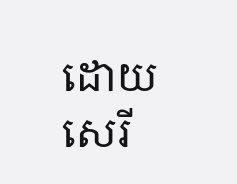ដោយសេរី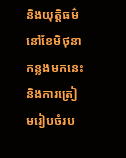និងយុត្តិធម៌ នៅខែមិថុនា កន្លងមកនេះ និងការត្រៀមរៀបចំរប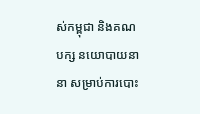ស់កម្ពុជា និងគណបក្ស នយោបាយនានា សម្រាប់ការបោះ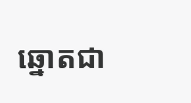ឆ្នោតជា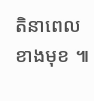តិនាពេលខាងមុខ ៕